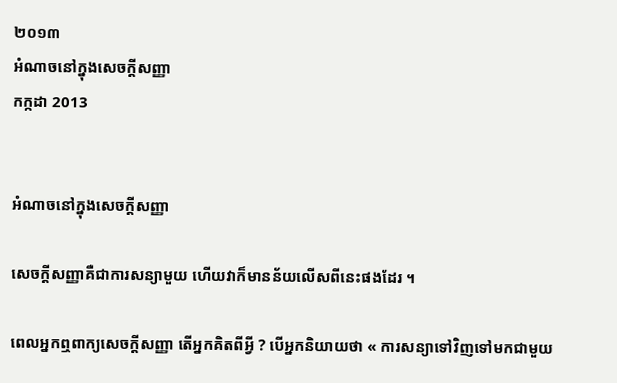២០១៣
អំណាចនៅក្នុងសេចក្ដីសញ្ញា
កក្កដា 2013


អំណាចនៅក្នុងសេចក្ដីសញ្ញា

សេចក្ដីសញ្ញាគឺជាការសន្យាមួយ ហើយវាក៏មានន័យលើសពីនេះផងដែរ ។

ពេលអ្នកឮពាក្យសេចក្ដីសញ្ញា តើអ្នកគិតពីអ្វី ? បើអ្នកនិយាយថា « ការសន្យាទៅវិញទៅមកជាមួយ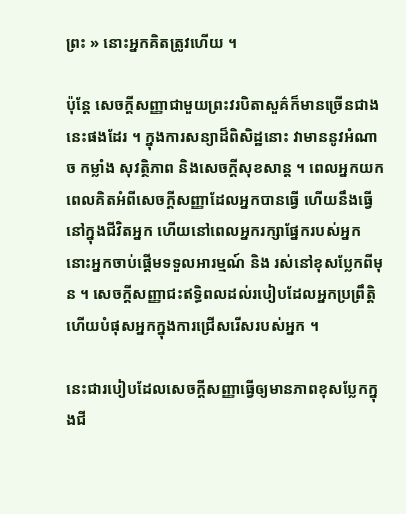ព្រះ » នោះអ្នកគិតត្រូវហើយ ។

ប៉ុន្តែ សេចក្ដីសញ្ញាជាមួយព្រះវរបិតាសួគ៌ក៏មានច្រើនជាងនេះផងដែរ ។ ក្នុងការសន្យាដ៏ពិសិដ្ឋនោះ វាមាននូវអំណាច កម្លាំង សុវត្ថិភាព និងសេចក្ដីសុខសាន្ត ។ ពេលអ្នកយកពេលគិតអំពីសេចក្ដីសញ្ញាដែលអ្នកបានធ្វើ ហើយនឹងធ្វើនៅក្នុងជីវិតអ្នក ហើយនៅពេលអ្នករក្សាផ្នែករបស់អ្នក នោះអ្នកចាប់ផ្ដើមទទួលអារម្មណ៍ និង រស់នៅខុសប្លែកពីមុន ។ សេចក្ដីសញ្ញាជះឥទ្ធិពលដល់របៀបដែលអ្នកប្រព្រឹត្តិ ហើយបំផុសអ្នកក្នុងការជ្រើសរើសរបស់អ្នក ។

នេះជារបៀបដែលសេចក្ដីសញ្ញាធ្វើឲ្យមានភាពខុសប្លែកក្នុងជី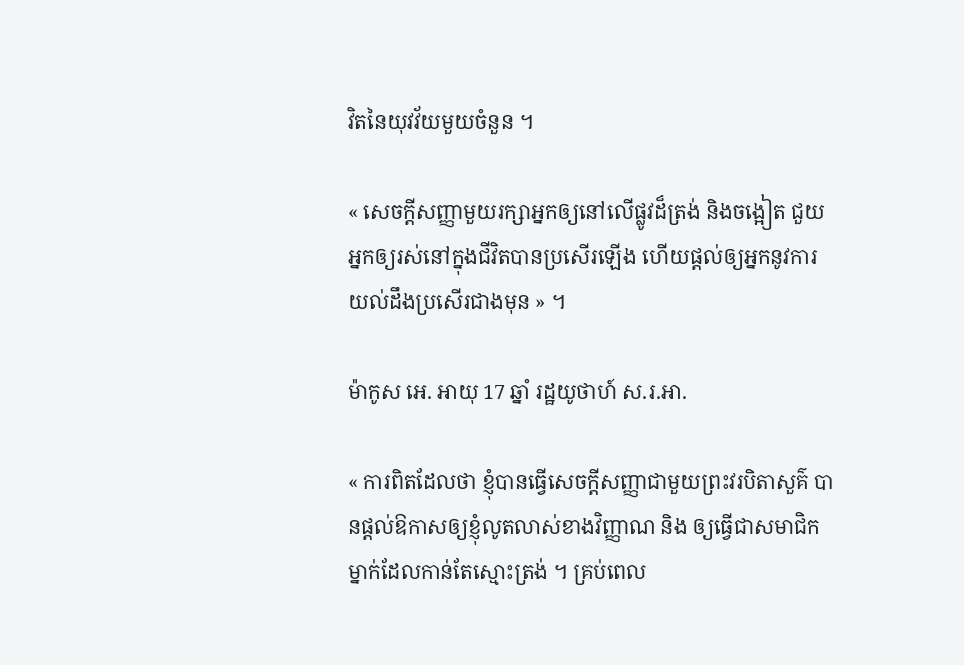វិតនៃយុវវ័យមួយចំនួន ។

« សេចក្ដីសញ្ញាមួយរក្សាអ្នកឲ្យនៅលើផ្លូវដ៏ត្រង់ និងចង្អៀត ជួយអ្នកឲ្យរស់នៅក្នុងជីវិតបានប្រសើរឡើង ហើយផ្ដល់ឲ្យអ្នកនូវការយល់ដឹងប្រសើរជាងមុន » ។

ម៉ាកូស អេ. អាយុ 17 ឆ្នាំ រដ្ឋយូថាហ៍ ស.រ.អា.

« ការពិតដែលថា ខ្ញុំបានធ្វើសេចក្ដីសញ្ញាជាមួយព្រះវរបិតាសួគ៌ បានផ្ដល់ឱកាសឲ្យខ្ញុំលូតលាស់ខាងវិញ្ញាណ និង ឲ្យធ្វើជាសមាជិកម្នាក់ដែលកាន់តែស្មោះត្រង់ ។ គ្រប់ពេល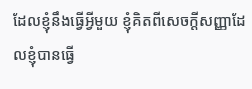ដែលខ្ញុំនឹងធ្វើអ្វីមួយ ខ្ញុំគិតពីសេចក្ដីសញ្ញាដែលខ្ញុំបានធ្វើ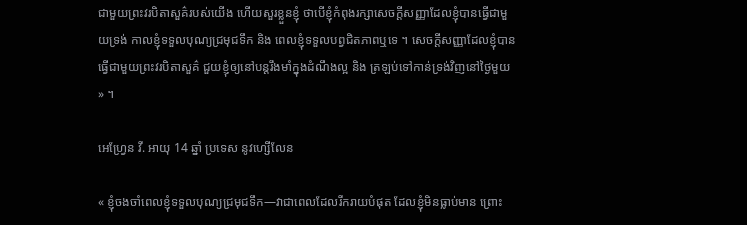ជាមួយព្រះវរបិតាសួគ៌របស់យើង ហើយសួរខ្លួនខ្ញុំ ថាបើខ្ញុំកំពុងរក្សាសេចក្ដីសញ្ញាដែលខ្ញុំបានធ្វើជាមួយទ្រង់ កាលខ្ញុំទទួលបុណ្យជ្រមុជទឹក និង ពេលខ្ញុំទទួលបព្វជិតភាពឬទេ ។ សេចក្ដីសញ្ញាដែលខ្ញុំបានធ្វើជាមួយព្រះវរបិតាសួគ៌ ជួយខ្ញុំឲ្យនៅបន្តរឹងមាំក្នុងដំណឹងល្អ និង ត្រឡប់ទៅកាន់ទ្រង់វិញនៅថ្ងៃមួយ » ។

អេហ្វ្រែន វី. អាយុ 14 ឆ្នាំ ប្រទេស នូវហ្សើលែន

« ខ្ញុំចងចាំពេលខ្ញុំទទួលបុណ្យជ្រមុជទឹក—វាជាពេលដែលរីករាយបំផុត ដែលខ្ញុំមិនធ្លាប់មាន ព្រោះ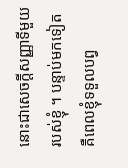នោះជាសេចក្ដីសញ្ញាទីមួយរបស់ខ្ញុំ ។ បន្ទាប់មកទៀតគឺពេលខ្ញុំទទួលបព្វ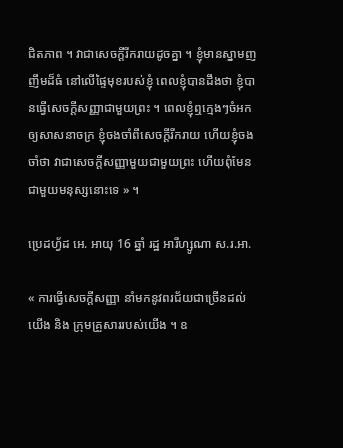ជិតភាព ។ វាជាសេចក្ដីរីករាយដូចគ្នា ។ ខ្ញុំមានស្នាមញញឹមដ៏ធំ នៅលើផ្ទៃមុខរបស់ខ្ញុំ ពេលខ្ញុំបានដឹងថា ខ្ញុំបានធ្វើសេចក្ដីសញ្ញាជាមួយព្រះ ។ ពេលខ្ញុំឮក្មេងៗចំអកឲ្យសាសនាចក្រ ខ្ញុំចងចាំពីសេចក្ដីរីករាយ ហើយខ្ញុំចងចាំថា វាជាសេចក្ដីសញ្ញាមួយជាមួយព្រះ ហើយពុំមែនជាមួយមនុស្សនោះទេ » ។

ប្រេដហ្វ័ដ អេ. អាយុ 16 ឆ្នាំ រដ្ឋ អារីហ្សូណា ស.រ.អា.

« ការធ្វើសេចក្ដីសញ្ញា នាំមកនូវពរជ័យជាច្រើនដល់យើង និង ក្រុមគ្រួសាររបស់យើង ។ ឧ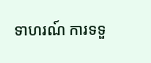ទាហរណ៍ ការទទួ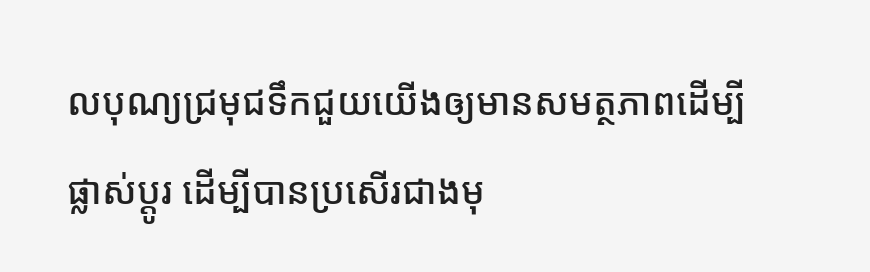លបុណ្យជ្រមុជទឹកជួយយើងឲ្យមានសមត្ថភាពដើម្បីផ្លាស់ប្ដូរ ដើម្បីបានប្រសើរជាងមុ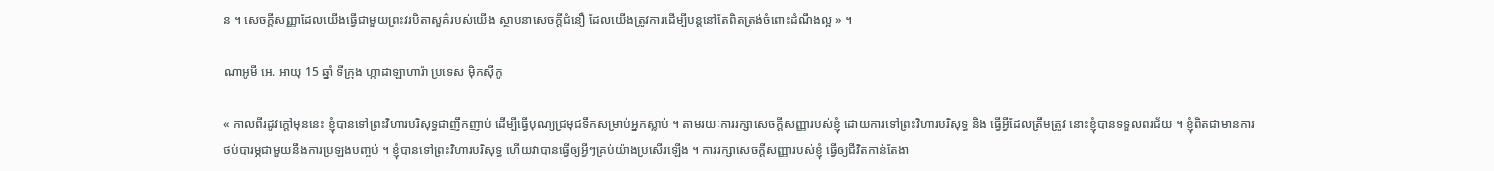ន ។ សេចក្ដីសញ្ញាដែលយើងធ្វើជាមួយព្រះវរបិតាសួគ៌របស់យើង ស្ថាបនាសេចក្ដីជំនឿ ដែលយើងត្រូវការដើម្បីបន្តនៅតែពិតត្រង់ចំពោះដំណឹងល្អ » ។

ណាអូមី អេ. អាយុ 15 ឆ្នាំ ទីក្រុង ហ្កាដាឡាហារ៉ា ប្រទេស ម៉ិកស៊ីកូ

« កាលពីរដូវក្ដៅមុននេះ ខ្ញុំបានទៅព្រះវិហារបរិសុទ្ធជាញឹកញាប់ ដើម្បីធ្វើបុណ្យជ្រមុជទឹកសម្រាប់អ្នកស្លាប់ ។ តាមរយៈការរក្សាសេចក្ដីសញ្ញារបស់ខ្ញុំ ដោយការទៅព្រះវិហារបរិសុទ្ធ និង ធ្វើអ្វីដែលត្រឹមត្រូវ នោះខ្ញុំបានទទួលពរជ័យ ។ ខ្ញុំពិតជាមានការថប់បារម្ភជាមួយនឹងការប្រឡងបញ្ចប់ ។ ខ្ញុំបានទៅព្រះវិហារបរិសុទ្ធ ហើយវាបានធ្វើឲ្យអ្វីៗគ្រប់យ៉ាងប្រសើរឡើង ។ ការរក្សាសេចក្ដីសញ្ញារបស់ខ្ញុំ ធ្វើឲ្យជីវិតកាន់តែងា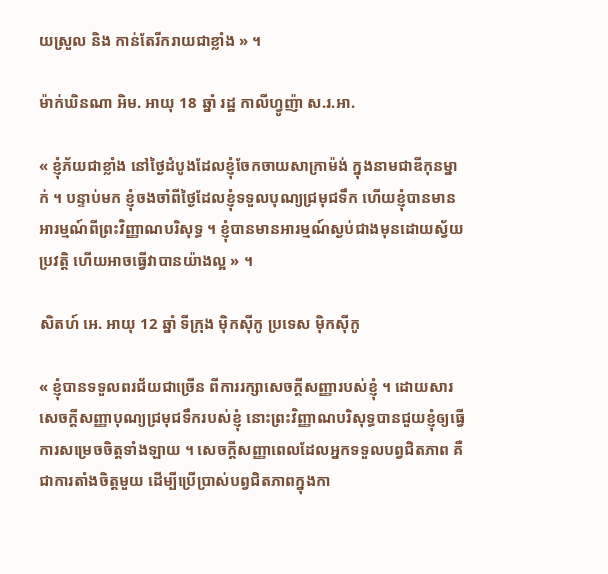យស្រួល និង កាន់តែរីករាយជាខ្លាំង » ។

ម៉ាក់ឃិនណា អិម. អាយុ 18 ឆ្នាំ រដ្ឋ កាលីហ្វូញ៉ា ស.រ.អា.

« ខ្ញុំភ័យជាខ្លាំង នៅថ្ងៃដំបូងដែលខ្ញុំចែកចាយសាក្រាម៉ង់ ក្នុងនាមជាឌីកុនម្នាក់ ។ បន្ទាប់មក ខ្ញុំចងចាំពីថ្ងៃដែលខ្ញុំទទួលបុណ្យជ្រមុជទឹក ហើយខ្ញុំបានមានអារម្មណ៍ពីព្រះវិញ្ញាណបរិសុទ្ធ ។ ខ្ញុំបានមានអារម្មណ៍ស្ងប់ជាងមុនដោយស្វ័យប្រវត្តិ ហើយអាចធ្វើវាបានយ៉ាងល្អ » ។

សិតហ៍ អេ. អាយុ 12 ឆ្នាំ ទីក្រុង ម៉ិកស៊ីកូ ប្រទេស ម៉ិកស៊ីកូ

« ខ្ញុំបានទទួលពរជ័យជាច្រើន ពីការរក្សាសេចក្ដីសញ្ញារបស់ខ្ញុំ ។ ដោយសារសេចក្ដីសញ្ញាបុណ្យជ្រមុជទឹករបស់ខ្ញុំ នោះព្រះវិញ្ញាណបរិសុទ្ធបានជួយខ្ញុំឲ្យធ្វើការសម្រេចចិត្តទាំងឡាយ ។ សេចក្ដីសញ្ញាពេលដែលអ្នកទទួលបព្វជិតភាព គឺជាការតាំងចិត្តមួយ ដើម្បីប្រើប្រាស់បព្វជិតភាពក្នុងកា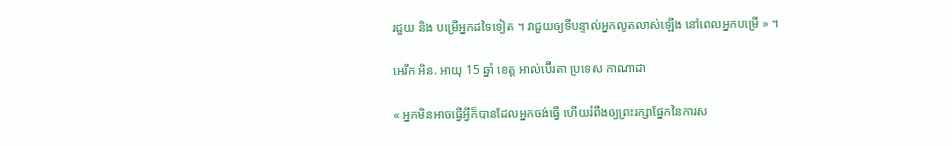រជួយ និង បម្រើអ្នកដទៃទៀត ។ វាជួយឲ្យទីបន្ទាល់អ្នកលូតលាស់ឡើង នៅពេលអ្នកបម្រើ » ។

អេរីក អិន. អាយុ 15 ឆ្នាំ ខេត្ត អាល់ប៊ើរតា ប្រទេស កាណាដា

« អ្នកមិនអាចធ្វើអ្វីក៏បានដែលអ្នកចង់ធ្វើ ហើយរំពឹងឲ្យព្រះរក្សាផ្នែកនៃការស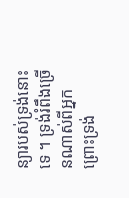ន្យារបស់ទ្រង់នោះទេ ។ ទ្រង់រំពឹងច្រើនណាស់ពីអ្នក ព្រោះទ្រង់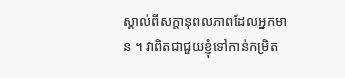ស្គាល់ពីសក្ដានុពលភាពដែលអ្នកមាន ។ វាពិតជាជួយខ្ញុំទៅកាន់កម្រិត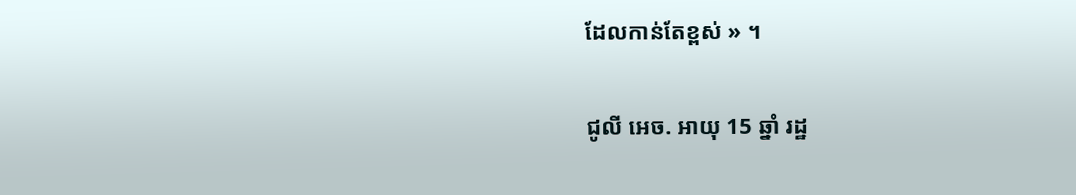ដែលកាន់តែខ្ពស់ » ។

ជូលី អេច. អាយុ 15 ឆ្នាំ រដ្ឋ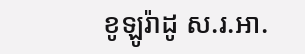ខូឡូរ៉ាដូ ស.រ.អា.